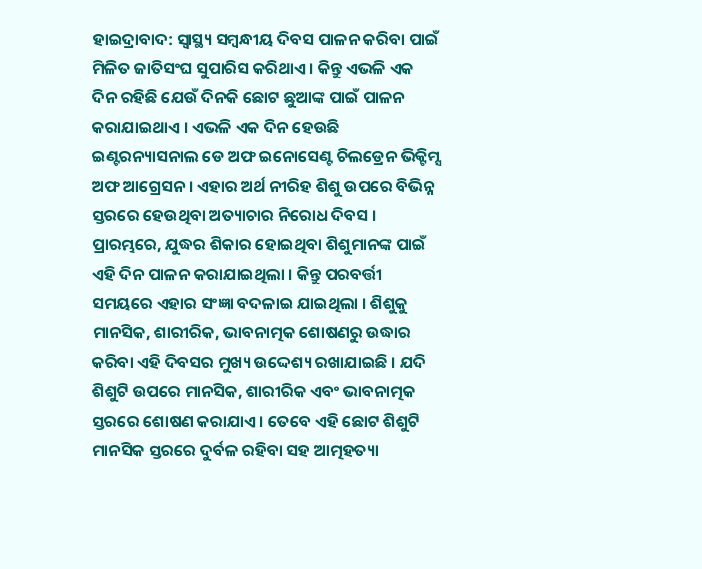ହାଇଦ୍ରାବାଦ: ସ୍ବାସ୍ଥ୍ୟ ସମ୍ବନ୍ଧୀୟ ଦିବସ ପାଳନ କରିବା ପାଇଁ ମିଳିତ ଜାତିସଂଘ ସୁପାରିସ କରିଥାଏ । କିନ୍ତୁ ଏଭଳି ଏକ ଦିନ ରହିଛି ଯେଉଁ ଦିନକି ଛୋଟ ଛୁଆଙ୍କ ପାଇଁ ପାଳନ କରାଯାଇଥାଏ । ଏଭଳି ଏକ ଦିନ ହେଉଛି ଇଣ୍ଟରନ୍ୟାସନାଲ ଡେ ଅଫ ଇନୋସେଣ୍ଟ ଚିଲଡ୍ରେନ ଭିକ୍ଟିମ୍ସ ଅଫ ଆଗ୍ରେସନ । ଏହାର ଅର୍ଥ ନୀରିହ ଶିଶୁ ଉପରେ ବିଭିନ୍ନ ସ୍ତରରେ ହେଉଥିବା ଅତ୍ୟାଚାର ନିରୋଧ ଦିବସ ।
ପ୍ରାରମ୍ଭରେ, ଯୁଦ୍ଧର ଶିକାର ହୋଇଥିବା ଶିଶୁମାନଙ୍କ ପାଇଁ ଏହି ଦିନ ପାଳନ କରାଯାଇଥିଲା । କିନ୍ତୁ ପରବର୍ତ୍ତୀ ସମୟରେ ଏହାର ସଂଜ୍ଞା ବଦଳାଇ ଯାଇଥିଲା । ଶିଶୁକୁ ମାନସିକ, ଶାରୀରିକ, ଭାବନାତ୍ମକ ଶୋଷଣରୁ ଉଦ୍ଧାର କରିବା ଏହି ଦିବସର ମୁଖ୍ୟ ଉଦ୍ଦେଶ୍ୟ ରଖାଯାଇଛି । ଯଦି ଶିଶୁଟି ଉପରେ ମାନସିକ, ଶାରୀରିକ ଏବଂ ଭାବନାତ୍ମକ ସ୍ତରରେ ଶୋଷଣ କରାଯାଏ । ତେବେ ଏହି ଛୋଟ ଶିଶୁଟି ମାନସିକ ସ୍ତରରେ ଦୁର୍ବଳ ରହିବା ସହ ଆତ୍ମହତ୍ୟା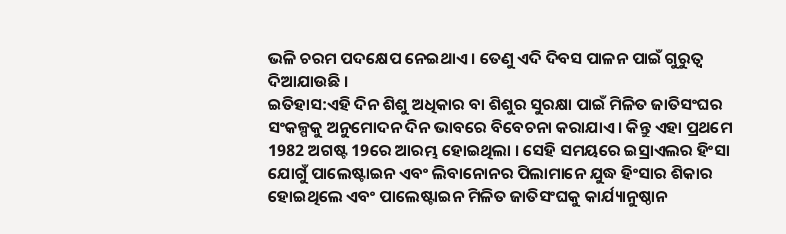ଭଳି ଚରମ ପଦକ୍ଷେପ ନେଇଥାଏ । ତେଣୁ ଏଦି ଦିବସ ପାଳନ ପାଇଁ ଗୁରୁତ୍ବ ଦିଆଯାଉଛି ।
ଇତିହାସ:ଏହି ଦିନ ଶିଶୁ ଅଧିକାର ବା ଶିଶୁର ସୁରକ୍ଷା ପାଇଁ ମିଳିତ ଜାତିସଂଘର ସଂକଳ୍ପକୁ ଅନୁମୋଦନ ଦିନ ଭାବରେ ବିବେଚନା କରାଯାଏ । କିନ୍ତୁ ଏହା ପ୍ରଥମେ 1982 ଅଗଷ୍ଟ 19ରେ ଆରମ୍ଭ ହୋଇଥିଲା । ସେହି ସମୟରେ ଇସ୍ରାଏଲର ହିଂସା ଯୋଗୁଁ ପାଲେଷ୍ଟାଇନ ଏବଂ ଲିବାନୋନର ପିଲାମାନେ ଯୁଦ୍ଧ ହିଂସାର ଶିକାର ହୋଇଥିଲେ ଏବଂ ପାଲେଷ୍ଟାଇନ ମିଳିତ ଜାତିସଂଘକୁ କାର୍ଯ୍ୟାନୁଷ୍ଠାନ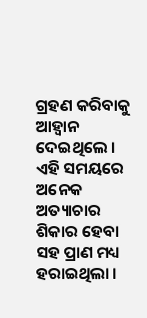ଗ୍ରହଣ କରିବାକୁ ଆହ୍ୱାନ ଦେଇଥିଲେ । ଏହି ସମୟରେ ଅନେକ ଅତ୍ୟାଚାର ଶିକାର ହେବା ସହ ପ୍ରାଣ ମଧ୍ୟ ହରାଇଥିଲା ।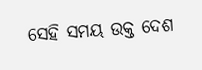ସେହି ସମୟ ଉକ୍ତ ଦେଶ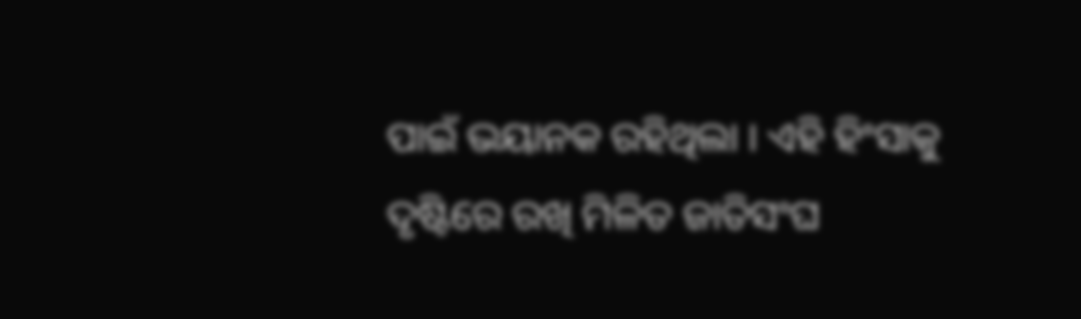ପାଇଁ ଭୟାନକ ରହିଥିଲା । ଏହି ହିଂସାକୁ ଦୃଷ୍ଟିରେ ରଖି ମିଳିତ ଜାତିସଂଘ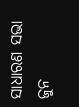ସାଧାରଣ ସଭା ଜୁନ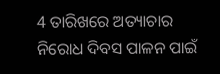4 ତାରିଖରେ ଅତ୍ୟାଚାର ନିରୋଧ ଦିବସ ପାଳନ ପାଇଁ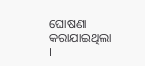ଘୋଷଣା କରାଯାଇଥିଲା ।